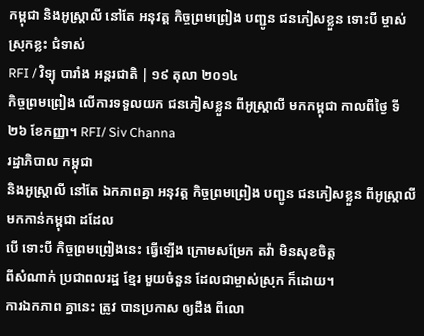កម្ពុជា និងអូស្ត្រាលី នៅតែ អនុវត្ត កិច្ចព្រមព្រៀង បញ្ជូន ជនភៀសខ្លួន ទោះបី ម្ចាស់ស្រុកខ្លះ ជំទាស់
RFI / វិទ្យុ បារាំង អន្តរជាតិ | ១៩ តុលា ២០១៤
កិច្ចព្រមព្រៀង លើការទទួលយក ជនភៀសខ្លួន ពីអូស្រ្តាលី មកកម្ពុជា កាលពីថ្ងៃ ទី២៦ ខែកញ្ញា។ RFI/ Siv Channa
រដ្ឋាភិបាល កម្ពុជា
និងអូស្ត្រាលី នៅតែ ឯកភាពគ្នា អនុវត្ត កិច្ចព្រមព្រៀង បញ្ជូន ជនភៀសខ្លួន ពីអូស្ត្រាលី មកកាន់កម្ពុជា ដដែល
បើ ទោះបី កិច្ចព្រមព្រៀងនេះ ធ្វើឡើង ក្រោមសម្រែក តវ៉ា មិនសុខចិត្ត
ពីសំណាក់ ប្រជាពលរដ្ឋ ខ្មែរ មួយចំនួន ដែលជាម្ចាស់ស្រុក ក៏ដោយ។
ការឯកភាព គ្នានេះ ត្រូវ បានប្រកាស ឲ្យដឹង ពីលោ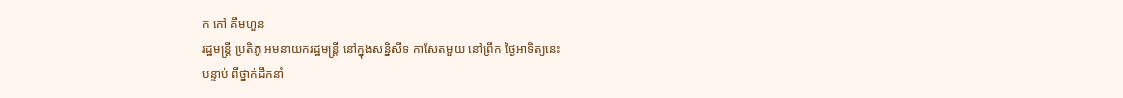ក កៅ គឹមហួន
រដ្ឋមន្ត្រី ប្រតិភូ អមនាយករដ្ឋមន្ត្រី នៅក្នុងសន្និសីទ កាសែតមួយ នៅព្រឹក ថ្ងៃអាទិត្យនេះ
បន្ទាប់ ពីថ្នាក់ដឹកនាំ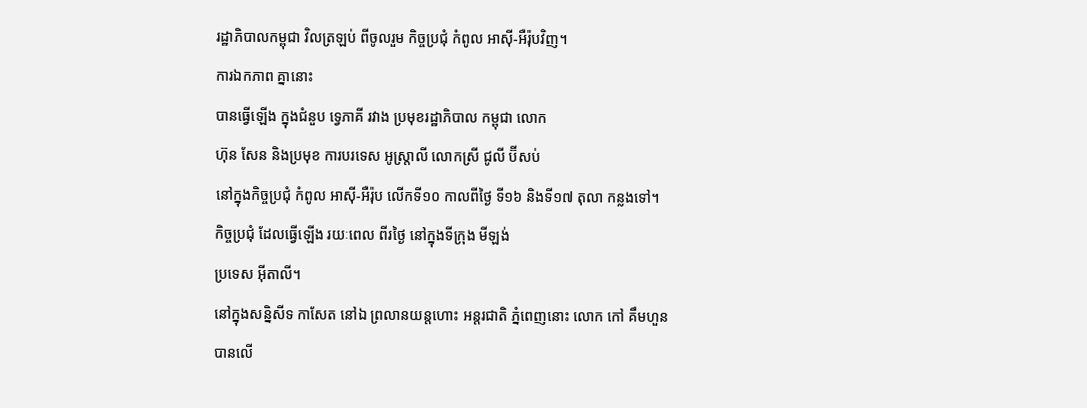រដ្ឋាភិបាលកម្ពុជា វិលត្រឡប់ ពីចូលរួម កិច្ចប្រជុំ កំពូល អាស៊ី-អឺរ៉ុបវិញ។
ការឯកភាព គ្នានោះ
បានធ្វើឡើង ក្នុងជំនួប ទ្វេភាគី រវាង ប្រមុខរដ្ឋាភិបាល កម្ពុជា លោក
ហ៊ុន សែន និងប្រមុខ ការបរទេស អូស្ត្រាលី លោកស្រី ជូលី ប៊ីសប់
នៅក្នុងកិច្ចប្រជុំ កំពូល អាស៊ី-អឺរ៉ុប លើកទី១០ កាលពីថ្ងៃ ទី១៦ និងទី១៧ តុលា កន្លងទៅ។
កិច្ចប្រជុំ ដែលធ្វើឡើង រយៈពេល ពីរថ្ងៃ នៅក្នុងទីក្រុង មីឡង់
ប្រទេស អ៊ីតាលី។
នៅក្នុងសន្និសីទ កាសែត នៅឯ ព្រលានយន្តហោះ អន្តរជាតិ ភ្នំពេញនោះ លោក កៅ គឹមហួន បានលើ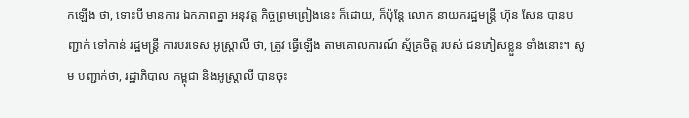កឡើង ថា, ទោះបី មានការ ឯកភាពគ្នា អនុវត្ត កិច្ចព្រមព្រៀងនេះ ក៏ដោយ, ក៏ប៉ុន្តែ លោក នាយករដ្ឋមន្ត្រី ហ៊ុន សែន បានបញ្ជាក់ ទៅកាន់ រដ្ឋមន្ត្រី ការបរទេស អូស្ត្រាលី ថា, ត្រូវ ធ្វើឡើង តាមគោលការណ៍ ស្ម័គ្រចិត្ត របស់ ជនភៀសខ្លួន ទាំងនោះ។ សូម បញ្ជាក់ថា, រដ្ឋាភិបាល កម្ពុជា និងអូស្ត្រាលី បានចុះ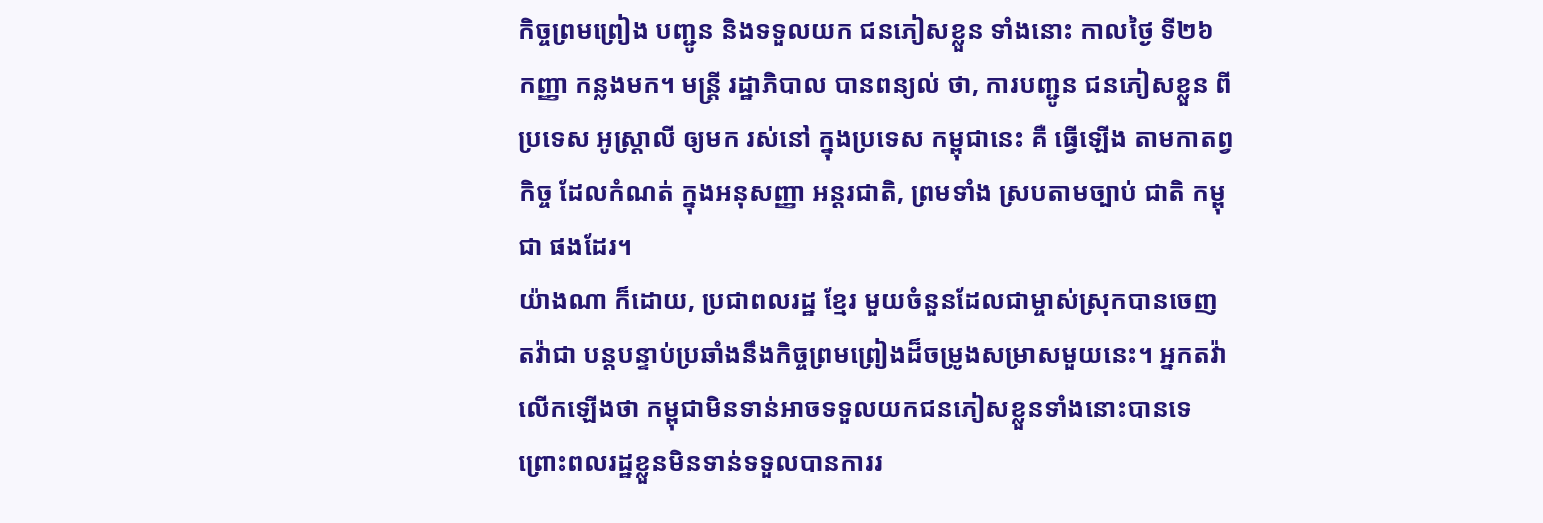កិច្ចព្រមព្រៀង បញ្ជូន និងទទួលយក ជនភៀសខ្លួន ទាំងនោះ កាលថ្ងៃ ទី២៦ កញ្ញា កន្លងមក។ មន្ត្រី រដ្ឋាភិបាល បានពន្យល់ ថា, ការបញ្ជូន ជនភៀសខ្លួន ពីប្រទេស អូស្ត្រាលី ឲ្យមក រស់នៅ ក្នុងប្រទេស កម្ពុជានេះ គឺ ធ្វើឡើង តាមកាតព្វកិច្ច ដែលកំណត់ ក្នុងអនុសញ្ញា អន្តរជាតិ, ព្រមទាំង ស្របតាមច្បាប់ ជាតិ កម្ពុជា ផងដែរ។
យ៉ាងណា ក៏ដោយ, ប្រជាពលរដ្ឋ ខ្មែរ មួយចំនួនដែលជាម្ចាស់ស្រុកបានចេញតវ៉ាជា បន្តបន្ទាប់ប្រឆាំងនឹងកិច្ចព្រមព្រៀងដ៏ចម្រូងសម្រាសមួយនេះ។ អ្នកតវ៉ាលើកឡើងថា កម្ពុជាមិនទាន់អាចទទួលយកជនភៀសខ្លួនទាំងនោះបានទេ ព្រោះពលរដ្ឋខ្លួនមិនទាន់ទទួលបានការរ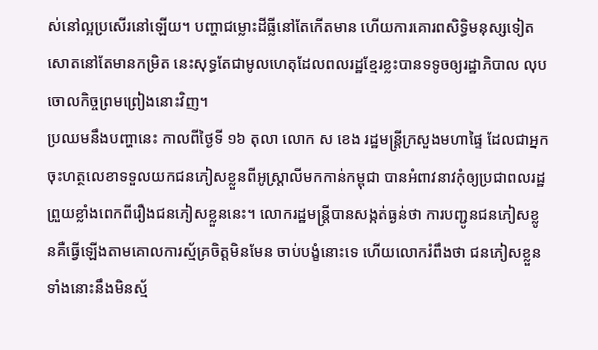ស់នៅល្អប្រសើរនៅឡើយ។ បញ្ហាជម្លោះដីធ្លីនៅតែកើតមាន ហើយការគោរពសិទ្ធិមនុស្សទៀតសោតនៅតែមានកម្រិត នេះសុទ្ធតែជាមូលហេតុដែលពលរដ្ឋខ្មែរខ្លះបានទទូចឲ្យរដ្ឋាភិបាល លុបចោលកិច្ចព្រមព្រៀងនោះវិញ។
ប្រឈមនឹងបញ្ហានេះ កាលពីថ្ងៃទី ១៦ តុលា លោក ស ខេង រដ្ឋមន្ត្រីក្រសួងមហាផ្ទៃ ដែលជាអ្នកចុះហត្ថលេខាទទួលយកជនភៀសខ្លួនពីអូស្ត្រាលីមកកាន់កម្ពុជា បានអំពាវនាវកុំឲ្យប្រជាពលរដ្ឋព្រួយខ្លាំងពេកពីរឿងជនភៀសខ្លួននេះ។ លោករដ្ឋមន្ត្រីបានសង្កត់ធ្ងន់ថា ការបញ្ជូនជនភៀសខ្លូនគឺធ្វើឡើងតាមគោលការស្ម័គ្រចិត្តមិនមែន ចាប់បង្ខំនោះទេ ហើយលោករំពឹងថា ជនភៀសខ្លួនទាំងនោះនឹងមិនស្ម័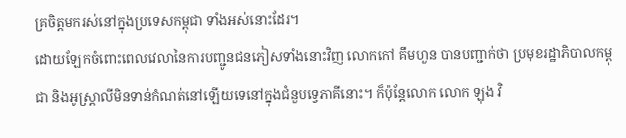គ្រចិត្តមករស់នៅក្នុងប្រទេសកម្ពុជា ទាំងអស់នោះដែរ។
ដោយឡែកចំពោះពេលវេលានៃការបញ្ជូនជនភៀសទាំងនោះវិញ លោកកៅ គឹមហួន បានបញ្ជាក់ថា ប្រមុខរដ្ឋាភិបាលកម្ពុជា និងអូស្ត្រាលីមិនទាន់កំណត់នៅឡើយទេនៅក្នុងជំនួបទ្វេភាគីនោះ។ ក៏ប៉ុន្តែលោក លោក ឡុង វិ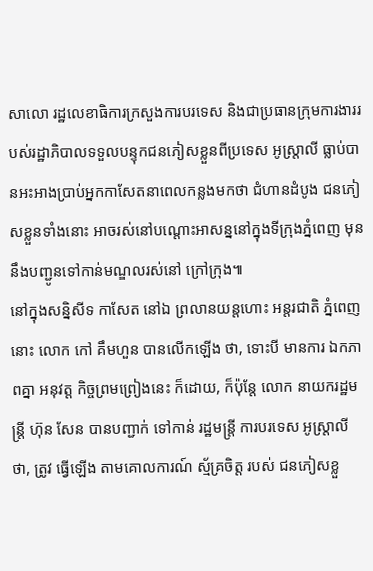សាលោ រដ្ឋលេខាធិការក្រសួងការបរទេស និងជាប្រធានក្រុមការងាររបស់រដ្ឋាភិបាលទទួលបន្ទុកជនភៀសខ្លួនពីប្រទេស អូស្ត្រាលី ធ្លាប់បានអះអាងប្រាប់អ្នកកាសែតនាពេលកន្លងមកថា ជំហានដំបូង ជនភៀសខ្លួនទាំងនោះ អាចរស់នៅបណ្តោះអាសន្ននៅក្នុងទីក្រុងភ្នំពេញ មុននឹងបញ្ជូនទៅកាន់មណ្ឌលរស់នៅ ក្រៅក្រុង៕
នៅក្នុងសន្និសីទ កាសែត នៅឯ ព្រលានយន្តហោះ អន្តរជាតិ ភ្នំពេញនោះ លោក កៅ គឹមហួន បានលើកឡើង ថា, ទោះបី មានការ ឯកភាពគ្នា អនុវត្ត កិច្ចព្រមព្រៀងនេះ ក៏ដោយ, ក៏ប៉ុន្តែ លោក នាយករដ្ឋមន្ត្រី ហ៊ុន សែន បានបញ្ជាក់ ទៅកាន់ រដ្ឋមន្ត្រី ការបរទេស អូស្ត្រាលី ថា, ត្រូវ ធ្វើឡើង តាមគោលការណ៍ ស្ម័គ្រចិត្ត របស់ ជនភៀសខ្លួ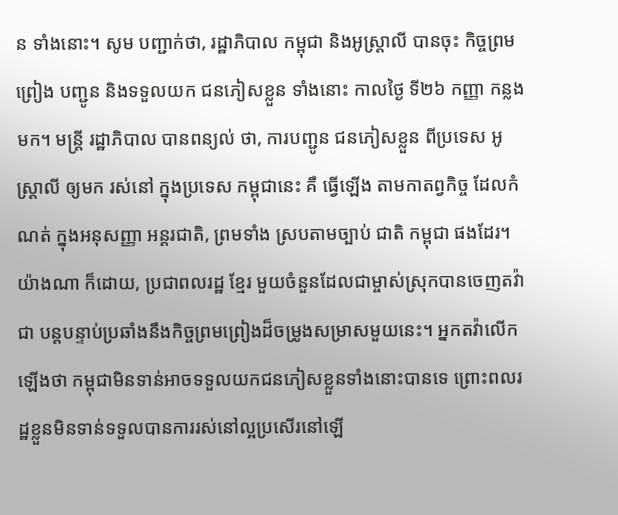ន ទាំងនោះ។ សូម បញ្ជាក់ថា, រដ្ឋាភិបាល កម្ពុជា និងអូស្ត្រាលី បានចុះ កិច្ចព្រមព្រៀង បញ្ជូន និងទទួលយក ជនភៀសខ្លួន ទាំងនោះ កាលថ្ងៃ ទី២៦ កញ្ញា កន្លងមក។ មន្ត្រី រដ្ឋាភិបាល បានពន្យល់ ថា, ការបញ្ជូន ជនភៀសខ្លួន ពីប្រទេស អូស្ត្រាលី ឲ្យមក រស់នៅ ក្នុងប្រទេស កម្ពុជានេះ គឺ ធ្វើឡើង តាមកាតព្វកិច្ច ដែលកំណត់ ក្នុងអនុសញ្ញា អន្តរជាតិ, ព្រមទាំង ស្របតាមច្បាប់ ជាតិ កម្ពុជា ផងដែរ។
យ៉ាងណា ក៏ដោយ, ប្រជាពលរដ្ឋ ខ្មែរ មួយចំនួនដែលជាម្ចាស់ស្រុកបានចេញតវ៉ាជា បន្តបន្ទាប់ប្រឆាំងនឹងកិច្ចព្រមព្រៀងដ៏ចម្រូងសម្រាសមួយនេះ។ អ្នកតវ៉ាលើកឡើងថា កម្ពុជាមិនទាន់អាចទទួលយកជនភៀសខ្លួនទាំងនោះបានទេ ព្រោះពលរដ្ឋខ្លួនមិនទាន់ទទួលបានការរស់នៅល្អប្រសើរនៅឡើ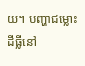យ។ បញ្ហាជម្លោះដីធ្លីនៅ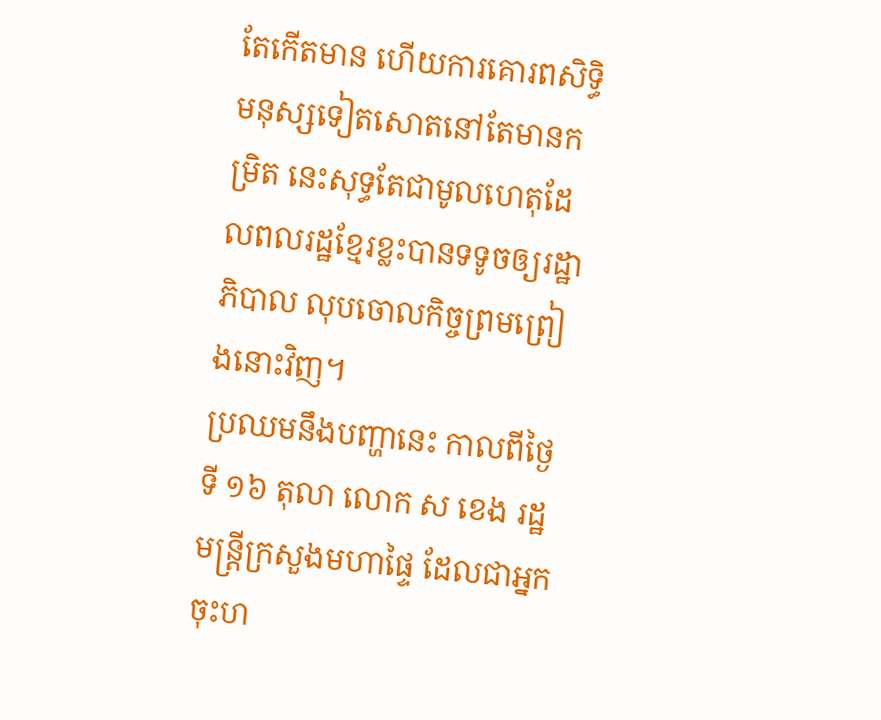តែកើតមាន ហើយការគោរពសិទ្ធិមនុស្សទៀតសោតនៅតែមានកម្រិត នេះសុទ្ធតែជាមូលហេតុដែលពលរដ្ឋខ្មែរខ្លះបានទទូចឲ្យរដ្ឋាភិបាល លុបចោលកិច្ចព្រមព្រៀងនោះវិញ។
ប្រឈមនឹងបញ្ហានេះ កាលពីថ្ងៃទី ១៦ តុលា លោក ស ខេង រដ្ឋមន្ត្រីក្រសួងមហាផ្ទៃ ដែលជាអ្នកចុះហ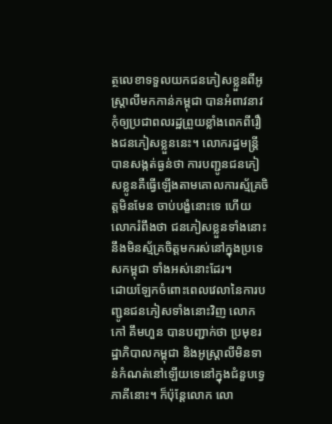ត្ថលេខាទទួលយកជនភៀសខ្លួនពីអូស្ត្រាលីមកកាន់កម្ពុជា បានអំពាវនាវកុំឲ្យប្រជាពលរដ្ឋព្រួយខ្លាំងពេកពីរឿងជនភៀសខ្លួននេះ។ លោករដ្ឋមន្ត្រីបានសង្កត់ធ្ងន់ថា ការបញ្ជូនជនភៀសខ្លូនគឺធ្វើឡើងតាមគោលការស្ម័គ្រចិត្តមិនមែន ចាប់បង្ខំនោះទេ ហើយលោករំពឹងថា ជនភៀសខ្លួនទាំងនោះនឹងមិនស្ម័គ្រចិត្តមករស់នៅក្នុងប្រទេសកម្ពុជា ទាំងអស់នោះដែរ។
ដោយឡែកចំពោះពេលវេលានៃការបញ្ជូនជនភៀសទាំងនោះវិញ លោកកៅ គឹមហួន បានបញ្ជាក់ថា ប្រមុខរដ្ឋាភិបាលកម្ពុជា និងអូស្ត្រាលីមិនទាន់កំណត់នៅឡើយទេនៅក្នុងជំនួបទ្វេភាគីនោះ។ ក៏ប៉ុន្តែលោក លោ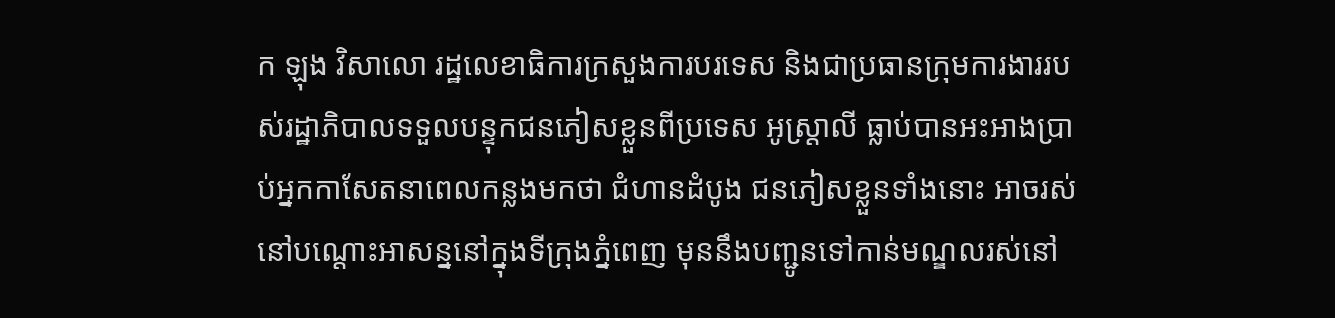ក ឡុង វិសាលោ រដ្ឋលេខាធិការក្រសួងការបរទេស និងជាប្រធានក្រុមការងាររបស់រដ្ឋាភិបាលទទួលបន្ទុកជនភៀសខ្លួនពីប្រទេស អូស្ត្រាលី ធ្លាប់បានអះអាងប្រាប់អ្នកកាសែតនាពេលកន្លងមកថា ជំហានដំបូង ជនភៀសខ្លួនទាំងនោះ អាចរស់នៅបណ្តោះអាសន្ននៅក្នុងទីក្រុងភ្នំពេញ មុននឹងបញ្ជូនទៅកាន់មណ្ឌលរស់នៅ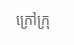ក្រៅក្រុ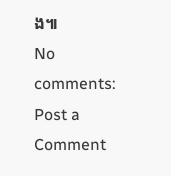ង៕
No comments:
Post a Comment